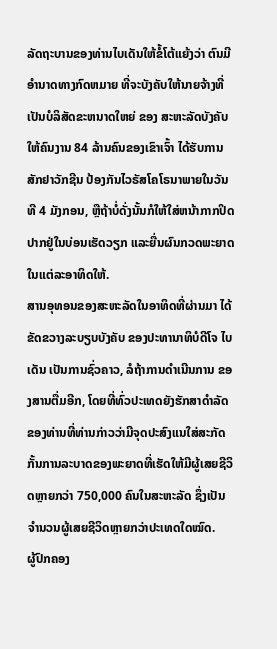ລັດຖະບານຂອງທ່ານໄບເດັນໃຫ້ຂໍ້ໂຕ້ແຍ້ງວ່າ ຕົນມີອໍານາດທາງກົດຫມາຍ ທີ່ຈະບັງຄັບໃຫ້ນາຍຈ້າງທີ່ເປັນບໍລິສັດຂະຫນາດໃຫຍ່ ຂອງ ສະຫະລັດບັງຄັບໃຫ້ຄົນງານ 84 ລ້ານຄົນຂອງເຂົາເຈົ້າ ໄດ້ຮັບການສັກຢາວັກຊີນ ປ້ອງກັນໄວຣັສໂຄໂຣນາພາຍໃນວັນທີ 4 ມັງກອນ, ຫຼືຖ້າບໍ່ດັ່ງນັ້ນກໍໃຫ້ໃສ່ຫນ້າກາກປິດປາກຢູ່ໃນບ່ອນເຮັດວຽກ ແລະຍື່ນຜົນກວດພະຍາດ ໃນແຕ່ລະອາທິດໃຫ້.
ສານອຸທອນຂອງສະຫະລັດໃນອາທິດທີ່ຜ່ານມາ ໄດ້ຂັດຂວາງລະບຽບບັງຄັບ ຂອງປະທານາທິບໍດີໂຈ ໄບເດັນ ເປັນການຊົ່ວຄາວ, ລໍຖ້າການດໍາເນີນການ ຂອງສານຕື່ມອີກ, ໂດຍທີ່ທົ່ວປະເທດຍັງຮັກສາດຳລັດຂອງທ່ານທີ່ທ່ານກ່າວວ່າມີຈຸດປະສົງແນໃສ່ສະກັດກັ້ນການລະບາດຂອງພະຍາດທີ່ເຮັດໃຫ້ມີຜູ້ເສຍຊີວິດຫຼາຍກວ່າ 750,000 ຄົນໃນສະຫະລັດ ຊຶ່ງເປັນຈໍານວນຜູ້ເສຍຊີວິດຫຼາຍກວ່າປະເທດໃດໝົດ.
ຜູ້ປົກຄອງ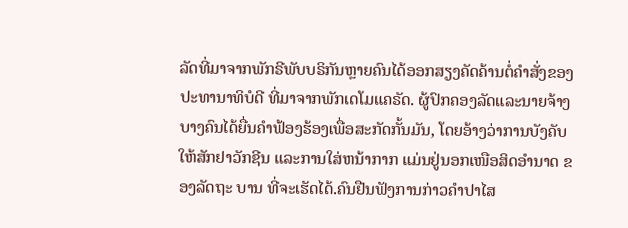ລັດທີ່ມາຈາກພັກຣີພັບບຣິກັນຫຼາຍຄົນໄດ້ອອກສຽງຄັດຄ້ານຕໍ່ຄຳສັ່ງຂອງປະທານາທິບໍດີ ທີ່ມາຈາກພັກເດໂມແຄຣັດ. ຜູ້ປົກຄອງລັດແລະນາຍຈ້າງ ບາງຄົນໄດ້ຍື່ນຄຳຟ້ອງຮ້ອງເພື່ອສະກັດກັ້ນມັນ, ໂດຍອ້າງວ່າການບັງຄັບໃຫ້ສັກຢາວັກຊີນ ແລະການໃສ່ຫນ້າກາກ ແມ່ນຢູ່ນອກເໜືອສິດອໍານາດ ຂອງລັດຖະ ບານ ທີ່ຈະເຮັດໄດ້.ຄົນຢືນຟັງການກ່າວຄຳປາໄສ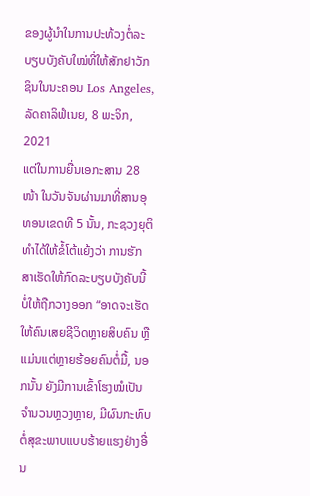ຂອງຜູ້ນຳໃນການປະທ້ວງຕໍ່ລະບຽບບັງຄັບໃໝ່ທີ່ໃຫ້ສັກຢາວັກຊິນໃນນະຄອນ Los Angeles, ລັດຄາລິຟໍເນຍ, 8 ພະຈິກ, 2021
ແຕ່ໃນການຍື່ນເອກະສານ 28 ໜ້າ ໃນວັນຈັນຜ່ານມາທີ່ສານອຸທອນເຂດທີ 5 ນັ້ນ, ກະຊວງຍຸຕິທຳໄດ້ໃຫ້ຂໍ້ໂຕ້ແຍ້ງວ່າ ການຮັກສາເຮັດໃຫ້ກົດລະບຽບບັງຄັບນີ້ບໍ່ໃຫ້ຖືກວາງອອກ “ອາດຈະເຮັດໃຫ້ຄົນເສຍຊີວິດຫຼາຍສິບຄົນ ຫຼືແມ່ນແຕ່ຫຼາຍຮ້ອຍຄົນຕໍ່ມື້, ນອກນັ້ນ ຍັງມີການເຂົ້າໂຮງໝໍເປັນຈຳນວນຫຼວງຫຼາຍ, ມີຜົນກະທົບຕໍ່ສຸຂະພາບແບບຮ້າຍແຮງຢ່າງອື່ນ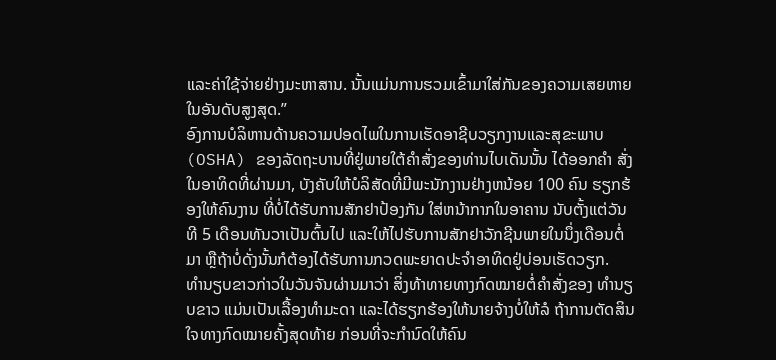ແລະຄ່າໃຊ້ຈ່າຍຢ່າງມະຫາສານ. ນັ້ນແມ່ນການຮວມເຂົ້າມາໃສ່ກັນຂອງຄວາມເສຍຫາຍໃນອັນດັບສູງສຸດ.”
ອົງການບໍລິຫານດ້ານຄວາມປອດໄພໃນການເຮັດອາຊີບວຽກງານແລະສຸຂະພາບ (OSHA) ຂອງລັດຖະບານທີ່ຢູ່ພາຍໃຕ້ຄໍາສັ່ງຂອງທ່ານໄບເດັນນັ້ນ ໄດ້ອອກຄໍາ ສັ່ງໃນອາທິດທີ່ຜ່ານມາ, ບັງຄັບໃຫ້ບໍລິສັດທີ່ມີພະນັກງານຢ່າງຫນ້ອຍ 100 ຄົນ ຮຽກຮ້ອງໃຫ້ຄົນງານ ທີ່ບໍ່ໄດ້ຮັບການສັກຢາປ້ອງກັນ ໃສ່ຫນ້າກາກໃນອາຄານ ນັບຕັ້ງແຕ່ວັນທີ 5 ເດືອນທັນວາເປັນຕົ້ນໄປ ແລະໃຫ້ໄປຮັບການສັກຢາວັກຊີນພາຍໃນນຶ່ງເດືອນຕໍ່ມາ ຫຼືຖ້າບໍ່ດັ່ງນັ້ນກໍຕ້ອງໄດ້ຮັບການກວດພະຍາດປະຈໍາອາທິດຢູ່ບ່ອນເຮັດວຽກ.
ທຳນຽບຂາວກ່າວໃນວັນຈັນຜ່ານມາວ່າ ສິ່ງທ້າທາຍທາງກົດໝາຍຕໍ່ຄຳສັ່ງຂອງ ທຳນຽບຂາວ ແມ່ນເປັນເລື້ອງທຳມະດາ ແລະໄດ້ຮຽກຮ້ອງໃຫ້ນາຍຈ້າງບໍ່ໃຫ້ລໍ ຖ້າການຕັດສິນໃຈທາງກົດໝາຍຄັ້ງສຸດທ້າຍ ກ່ອນທີ່ຈະກຳນົດໃຫ້ຄົນ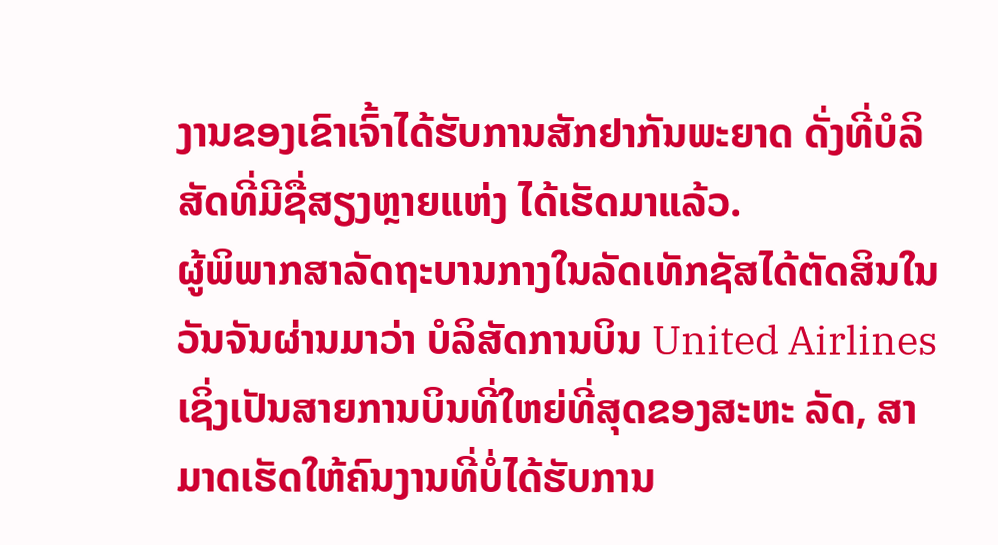ງານຂອງເຂົາເຈົ້າໄດ້ຮັບການສັກຢາກັນພະຍາດ ດັ່ງທີ່ບໍລິສັດທີ່ມີຊື່ສຽງຫຼາຍແຫ່ງ ໄດ້ເຮັດມາແລ້ວ.
ຜູ້ພິພາກສາລັດຖະບານກາງໃນລັດເທັກຊັສໄດ້ຕັດສິນໃນວັນຈັນຜ່ານມາວ່າ ບໍລິສັດການບິນ United Airlines ເຊິ່ງເປັນສາຍການບິນທີ່ໃຫຍ່ທີ່ສຸດຂອງສະຫະ ລັດ, ສາມາດເຮັດໃຫ້ຄົນງານທີ່ບໍ່ໄດ້ຮັບການ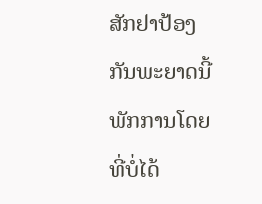ສັກຢາປ້ອງກັນພະຍາດນີ້ ພັກການໂດຍທີ່ບໍ່ໄດ້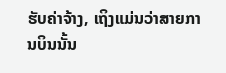ຮັບຄ່າຈ້າງ, ເຖິງແມ່ນວ່າສາຍການບິນນັ້ນ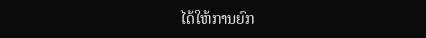ໄດ້ໃຫ້ການຍົກ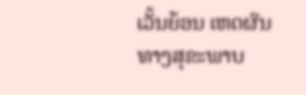ເວັ້ນຍ້ອນ ເຫດຜົນທາງສຸຂະພາບ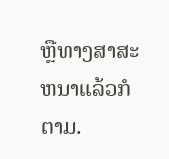ຫຼືທາງສາສະຫນາແລ້ວກໍຕາມ.